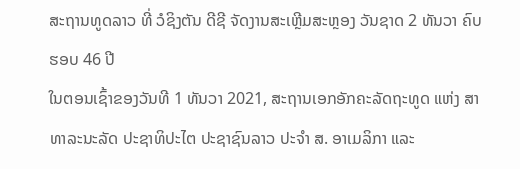ສະຖານທູດລາວ ທີ່ ວໍຊິງຕັນ ດີຊີ ຈັດງານສະເຫຼີມສະຫຼອງ ວັນຊາດ 2 ທັນວາ ຄົບຮອບ 46 ປີ
ໃນຕອນເຊົ້າຂອງວັນທີ 1 ທັນວາ 2021, ສະຖານເອກອັກຄະລັດຖະທູດ ແຫ່ງ ສາທາລະນະລັດ ປະຊາທິປະໄຕ ປະຊາຊົນລາວ ປະຈໍາ ສ. ອາເມລິກາ ແລະ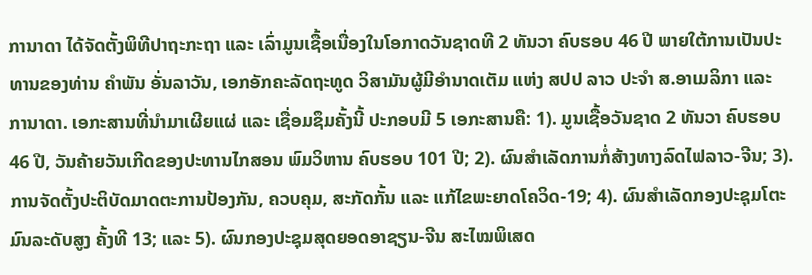ການາດາ ໄດ້ຈັດຕັ້ງພິທີປາຖະກະຖາ ແລະ ເລົ່າມູນເຊື້ອເນື່ອງໃນໂອກາດວັນຊາດທີ 2 ທັນວາ ຄົບຮອບ 46 ປີ ພາຍໃຕ້ການເປັນປະທານຂອງທ່ານ ຄໍາພັນ ອັ່ນລາວັນ, ເອກອັກຄະລັດຖະທູດ ວິສາມັນຜູ້ມີອໍານາດເຕັມ ແຫ່ງ ສປປ ລາວ ປະຈໍາ ສ.ອາເມລິກາ ແລະ ການາດາ. ເອກະສານທີ່ນໍາມາເຜີຍແຜ່ ແລະ ເຊື່ອມຊຶມຄັ້ງນີ້ ປະກອບມີ 5 ເອກະສານຄື: 1). ມູນເຊື້ອວັນຊາດ 2 ທັນວາ ຄົບຮອບ 46 ປີ, ວັນຄ້າຍວັນເກີດຂອງປະທານໄກສອນ ພົມວິຫານ ຄົບຮອບ 101 ປີ; 2). ຜົນສໍາເລັດການກໍ່ສ້າງທາງລົດໄຟລາວ-ຈີນ; 3). ການຈັດຕັ້ງປະຕິບັດມາດຕະການປ້ອງກັນ, ຄວບຄຸມ, ສະກັດກັ້ນ ແລະ ແກ້ໄຂພະຍາດໂຄວິດ-19; 4). ຜົນສໍາເລັດກອງປະຊຸມໂຕະມົນລະດັບສູງ ຄັ້ງທີ 13; ແລະ 5). ຜົນກອງປະຊຸມສຸດຍອດອາຊຽນ-ຈີນ ສະໄໝພິເສດ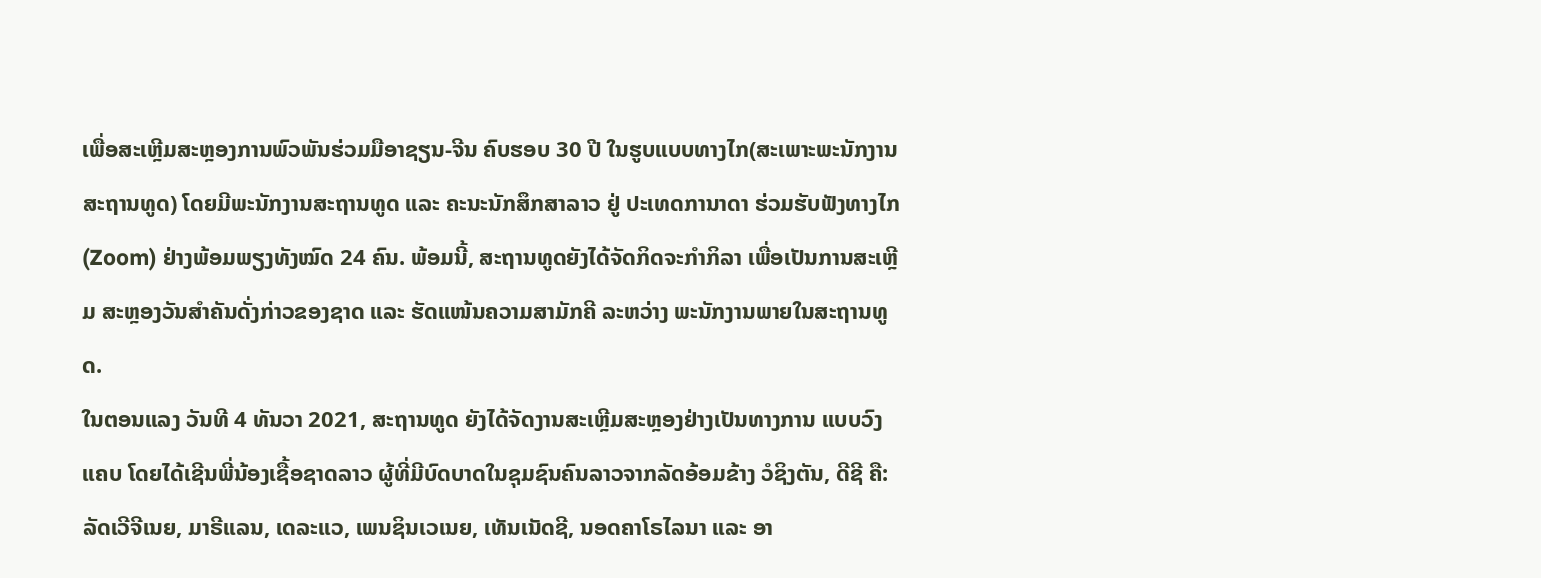ເພື່ອສະເຫຼີມສະຫຼອງການພົວພັນຮ່ວມມືອາຊຽນ-ຈີນ ຄົບຮອບ 30 ປີ ໃນຮູບແບບທາງໄກ(ສະເພາະພະນັກງານສະຖານທູດ) ໂດຍມີພະນັກງານສະຖານທູດ ແລະ ຄະນະນັກສຶກສາລາວ ຢູ່ ປະເທດການາດາ ຮ່ວມຮັບຟັງທາງໄກ (Zoom) ຢ່າງພ້ອມພຽງທັງໝົດ 24 ຄົນ. ພ້ອມນີ້, ສະຖານທູດຍັງໄດ້ຈັດກິດຈະກໍາກິລາ ເພື່ອເປັນການສະເຫຼີມ ສະຫຼອງວັນສໍາຄັນດັ່ງກ່າວຂອງຊາດ ແລະ ຮັດແໜ້ນຄວາມສາມັກຄີ ລະຫວ່າງ ພະນັກງານພາຍໃນສະຖານທູດ.
ໃນຕອນແລງ ວັນທີ 4 ທັນວາ 2021, ສະຖານທູດ ຍັງໄດ້ຈັດງານສະເຫຼີມສະຫຼອງຢ່າງເປັນທາງການ ແບບວົງແຄບ ໂດຍໄດ້ເຊີນພີ່ນ້ອງເຊື້ອຊາດລາວ ຜູ້ທີ່ມີບົດບາດໃນຊຸມຊົນຄົນລາວຈາກລັດອ້ອມຂ້າງ ວໍຊິງຕັນ, ດີຊີ ຄື: ລັດເວີຈີເນຍ, ມາຣີແລນ, ເດລະແວ, ເພນຊິນເວເນຍ, ເທັນເນັດຊີ, ນອດຄາໂຣໄລນາ ແລະ ອາ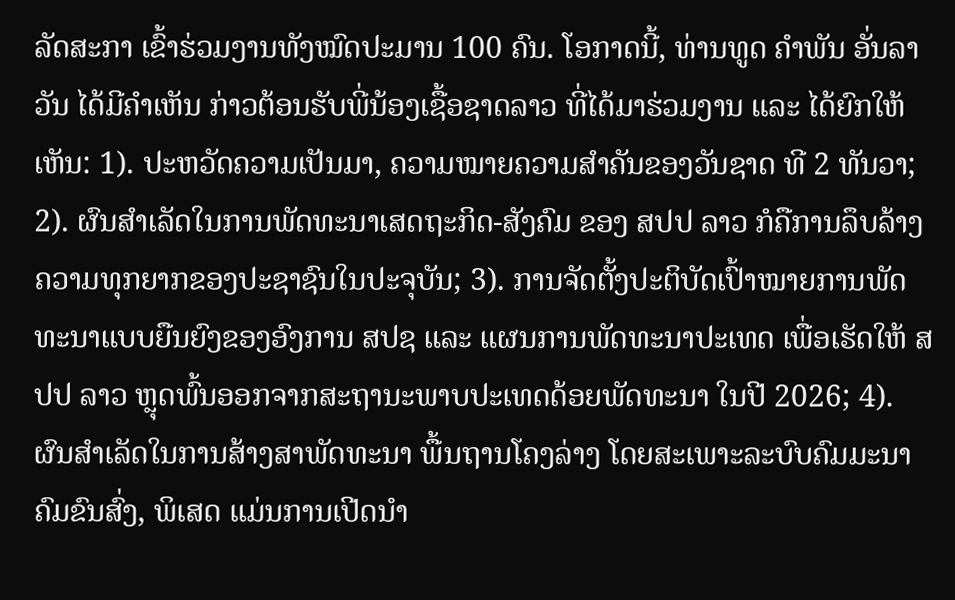ລັດສະກາ ເຂົ້າຮ່ວມງານທັງໝົດປະມານ 100 ຄົນ. ໂອກາດນີ້, ທ່ານທູດ ຄໍາພັນ ອັ່ນລາວັນ ໄດ້ມີຄໍາເຫັນ ກ່າວຕ້ອນຮັບພີ່ນ້ອງເຊື້ອຊາດລາວ ທີ່ໄດ້ມາຮ່ວມງານ ແລະ ໄດ້ຍົກໃຫ້ເຫັນ: 1). ປະຫວັດຄວາມເປັນມາ, ຄວາມໝາຍຄວາມສໍາຄັນຂອງວັນຊາດ ທີ 2 ທັນວາ; 2). ຜົນສໍາເລັດໃນການພັດທະນາເສດຖະກິດ-ສັງຄົມ ຂອງ ສປປ ລາວ ກໍຄືການລຶບລ້າງຄວາມທຸກຍາກຂອງປະຊາຊົນໃນປະຈຸບັນ; 3). ການຈັດຕັ້ງປະຕິບັດເປົ້າໝາຍການພັດທະນາແບບຍືນຍົງຂອງອົງການ ສປຊ ແລະ ແຜນການພັດທະນາປະເທດ ເພື່ອເຮັດໃຫ້ ສປປ ລາວ ຫຼຸດພົ້ນອອກຈາກສະຖານະພາບປະເທດດ້ອຍພັດທະນາ ໃນປີ 2026; 4). ຜົນສໍາເລັດໃນການສ້າງສາພັດທະນາ ພື້ນຖານໂຄງລ່າງ ໂດຍສະເພາະລະບົບຄົມມະນາຄົມຂົນສົ່ງ, ພິເສດ ແມ່ນການເປີດນໍາ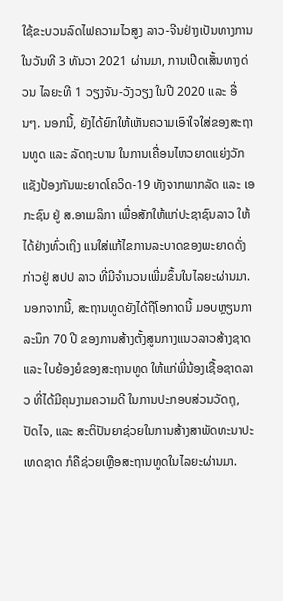ໃຊ້ຂະບວນລົດໄຟຄວາມໄວສູງ ລາວ-ຈີນຢ່າງເປັນທາງການ ໃນວັນທີ 3 ທັນວາ 2021 ຜ່ານມາ, ການເປີດເສັ້ນທາງດ່ວນ ໄລຍະທີ 1 ວຽງຈັນ-ວັງວຽງ ໃນປີ 2020 ແລະ ອື່ນໆ. ນອກນີ້, ຍັງໄດ້ຍົກໃຫ້ເຫັນຄວາມເອົາໃຈໃສ່ຂອງສະຖານທູດ ແລະ ລັດຖະບານ ໃນການເຄື່ອນໄຫວຍາດແຍ່ງວັກແຊັງປ້ອງກັນພະຍາດໂຄວິດ-19 ທັງຈາກພາກລັດ ແລະ ເອກະຊົນ ຢູ່ ສ.ອາເມລິກາ ເພື່ອສັກໃຫ້ແກ່ປະຊາຊົນລາວ ໃຫ້ໄດ້ຢ່າງທົ່ວເຖິງ ແນໃສ່ແກ້ໄຂການລະບາດຂອງພະຍາດດັ່ງກ່າວຢູ່ ສປປ ລາວ ທີ່ມີຈໍານວນເພີ່ມຂຶ້ນໃນໄລຍະຜ່ານມາ. ນອກຈາກນີ້, ສະຖານທູດຍັງໄດ້ຖືໂອກາດນີ້ ມອບຫຼຽນກາລະນຶກ 70 ປີ ຂອງການສ້າງຕັ້ງສູນກາງແນວລາວສ້າງຊາດ ແລະ ໃບຍ້ອງຍໍຂອງສະຖານທູດ ໃຫ້ແກ່ພີ່ນ້ອງເຊື້ອຊາດລາວ ທີ່ໄດ້ມີຄຸນງາມຄວາມດີ ໃນການປະກອບສ່ວນວັດຖຸ, ປັດໄຈ, ແລະ ສະຕິປັນຍາຊ່ວຍໃນການສ້າງສາພັດທະນາປະເທດຊາດ ກໍຄືຊ່ວຍເຫຼືອສະຖານທູດໃນໄລຍະຜ່ານມາ.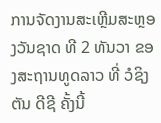ການຈັດງານສະເຫຼີມສະຫຼອງວັນຊາດ ທີ 2 ທັນວາ ຂອງສະຖານທູດລາວ ທີ່ ວໍຊິງຕັນ ດີຊີ ຄັ້ງນີ້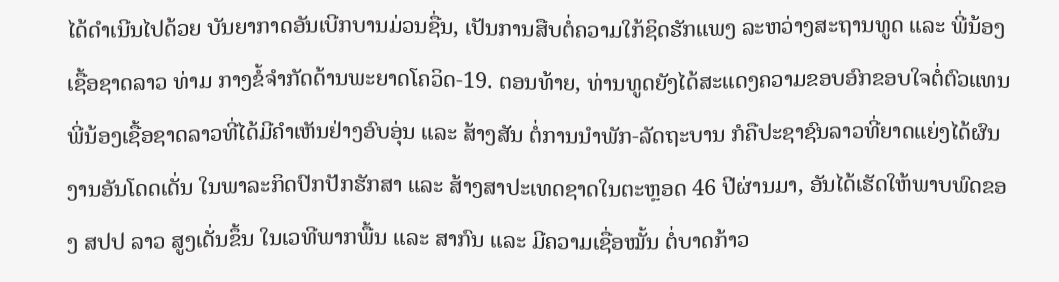ໄດ້ດໍາເນີນໄປດ້ວຍ ບັນຍາກາດອັນເບີກບານມ່ວນຊື່ນ, ເປັນການສືບຕໍ່ຄວາມໃກ້ຊິດຮັກແພງ ລະຫວ່າງສະຖານທູດ ແລະ ພີ່ນ້ອງເຊື້ອຊາດລາວ ທ່າມ ກາງຂໍ້ຈໍາກັດດ້ານພະຍາດໂຄວິດ-19. ຕອນທ້າຍ, ທ່ານທູດຍັງໄດ້ສະແດງຄວາມຂອບອົກຂອບໃຈຕໍ່ຕົວແທນພີ່ນ້ອງເຊື້ອຊາດລາວທີ່ໄດ້ມີຄໍາເຫັນຢ່າງອົບອຸ່ນ ແລະ ສ້າງສັນ ຕໍ່ການນໍາພັກ-ລັດຖະບານ ກໍຄືປະຊາຊົນລາວທີ່ຍາດແຍ່ງໄດ້ຜົນງານອັນໂດດເດັ່ນ ໃນພາລະກິດປົກປັກຮັກສາ ແລະ ສ້າງສາປະເທດຊາດໃນຕະຫຼອດ 46 ປີຜ່ານມາ, ອັນໄດ້ເຮັດໃຫ້ພາບພົດຂອງ ສປປ ລາວ ສູງເດັ່ນຂຶ້ນ ໃນເວທີພາກພື້ນ ແລະ ສາກົນ ແລະ ມີຄວາມເຊື່ອໝັ້ນ ຕໍ່ບາດກ້າວ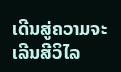ເດີນສູ່ຄວາມຈະເລີນສີວິໄລ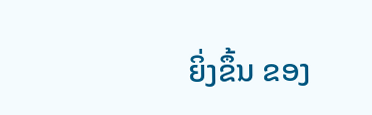ຍິ່ງຂຶ້ນ ຂອງ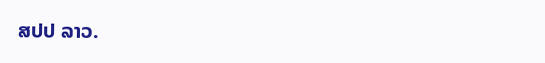ສປປ ລາວ.